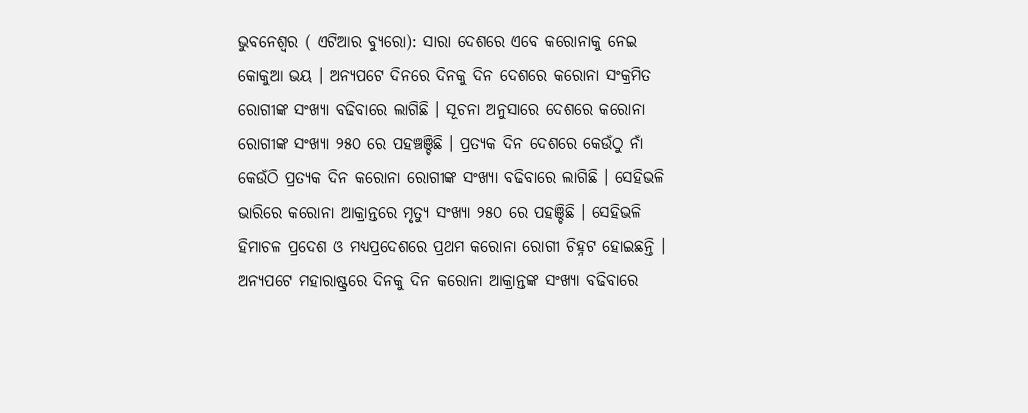ଭୁବନେଶ୍ୱର ( ଏଟିଆର ବ୍ୟୁରୋ): ସାରା ଦେଶରେ ଏବେ କରୋନାକୁ ନେଇ କୋକୁଆ ଭୟ । ଅନ୍ୟପଟେ ଦିନରେ ଦିନକୁ ଦିନ ଦେଶରେ କରୋନା ସଂକ୍ରମିତ ରୋଗୀଙ୍କ ସଂଖ୍ୟା ବଢିବାରେ ଲାଗିଛି । ସୂଚନା ଅନୁସାରେ ଦେଶରେ କରୋନା ରୋଗୀଙ୍କ ସଂଖ୍ୟା ୨୫୦ ରେ ପହଞ୍ଚଞ୍ଚିଛି । ପ୍ରତ୍ୟକ ଦିନ ଦେଶରେ କେଉଁଠୁ ନାଁ କେଉଁଠି ପ୍ରତ୍ୟକ ଦିନ କରୋନା ରୋଗୀଙ୍କ ସଂଖ୍ୟା ବଢିବାରେ ଲାଗିଛି । ସେହିଭଳି ଭାରିରେ କରୋନା ଆକ୍ରାନ୍ତରେ ମୃତ୍ୟୁ ସଂଖ୍ୟା ୨୫୦ ରେ ପହଞ୍ଚିଛି । ସେହିଭଳି ହିମାଚଳ ପ୍ରଦେଶ ଓ ମଧ୍ୟପ୍ରଦେଶରେ ପ୍ରଥମ କରୋନା ରୋଗୀ ଚିହ୍ନଟ ହୋଇଛନ୍ତି ।
ଅନ୍ୟପଟେ ମହାରାଷ୍ଟ୍ରରେ ଦିନକୁ ଦିନ କରୋନା ଆକ୍ରାନ୍ତଙ୍କ ସଂଖ୍ୟା ବଢିବାରେ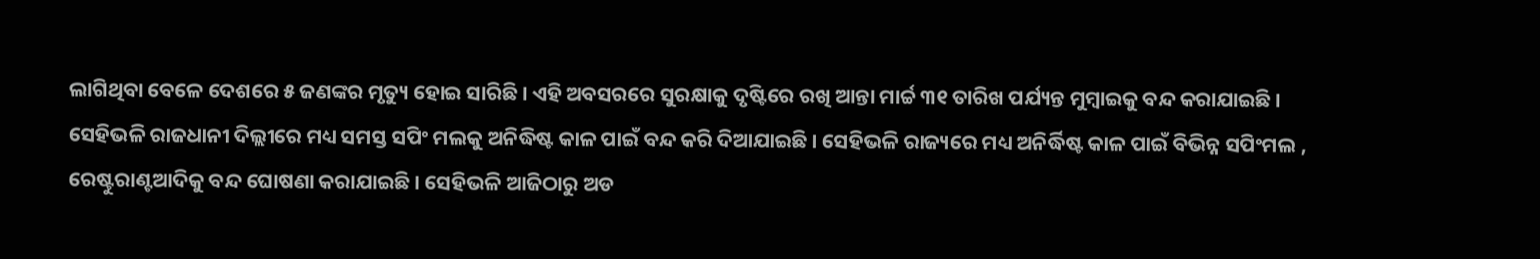ଲାଗିଥିବା ବେଳେ ଦେଶରେ ୫ ଜଣଙ୍କର ମୃତ୍ୟୁ ହୋଇ ସାରିଛି । ଏହି ଅବସରରେ ସୁରକ୍ଷାକୁ ଦୃଷ୍ଟିରେ ରଖି ଆନ୍ତା ମାର୍ଚ୍ଚ ୩୧ ତାରିଖ ପର୍ଯ୍ୟନ୍ତ ମୁମ୍ବାଇକୁ ବନ୍ଦ କରାଯାଇଛି । ସେହିଭଳି ରାଜଧାନୀ ଦିଲ୍ଲୀରେ ମଧ୍ୟ ସମସ୍ତ ସପିଂ ମଲକୁ ଅନିଦ୍ଧିଷ୍ଟ କାଳ ପାଇଁ ବନ୍ଦ କରି ଦିଆଯାଇଛି । ସେହିଭଳି ରାଜ୍ୟରେ ମଧ୍ୟ ଅନିର୍ଦ୍ଧିଷ୍ଟ କାଳ ପାଇଁ ବିଭିନ୍ନ ସପିଂମଲ , ରେଷ୍ଟୁରାଣ୍ଟଆଦିକୁ ବନ୍ଦ ଘୋଷଣା କରାଯାଇଛି । ସେହିଭଳି ଆଜିଠାରୁ ଅଡ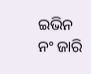ଇଭିନ ନଂ ଜାରି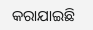କରାଯାଇଛି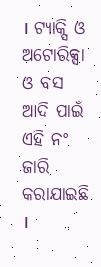। ଟ୍ୟାକ୍ସି ଓ ଅଟୋରିକ୍ସା ଓ ବସ ଆଦି ପାଇଁ ଏହି ନଂ ଜାରି କରାଯାଇଛି ।